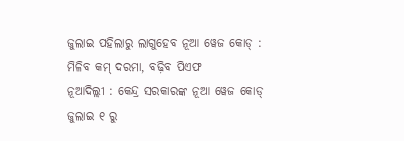ଜୁଲାଇ ପହିଲାରୁ ଲାଗୁହେବ ନୂଆ ୱେଜ କୋଡ୍ : ମିଳିବ କମ୍ ଦରମା, ବଢ଼ିବ ପିଏଫ
ନୂଆଦିଲ୍ଲୀ : କେନ୍ଦ୍ର ସରକାରଙ୍କ ନୂଆ ୱେଜ କୋଡ୍ ଜୁଲାଇ ୧ ରୁ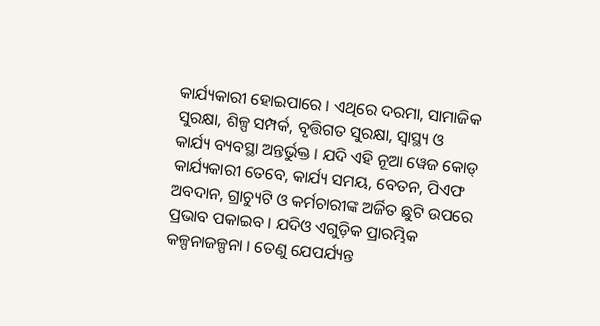କାର୍ଯ୍ୟକାରୀ ହୋଇପାରେ । ଏଥିରେ ଦରମା, ସାମାଜିକ ସୁରକ୍ଷା, ଶିଳ୍ପ ସମ୍ପର୍କ, ବୃତ୍ତିଗତ ସୁରକ୍ଷା, ସ୍ୱାସ୍ଥ୍ୟ ଓ କାର୍ଯ୍ୟ ବ୍ୟବସ୍ଥା ଅନ୍ତର୍ଭୁକ୍ତ । ଯଦି ଏହି ନୂଆ ୱେଜ କୋଡ୍ କାର୍ଯ୍ୟକାରୀ ତେବେ, କାର୍ଯ୍ୟ ସମୟ, ବେତନ, ପିଏଫ ଅବଦାନ, ଗ୍ରାଚ୍ୟୁଟି ଓ କର୍ମଚାରୀଙ୍କ ଅର୍ଜିତ ଛୁଟି ଉପରେ ପ୍ରଭାବ ପକାଇବ । ଯଦିଓ ଏଗୁଡ଼ିକ ପ୍ରାରମ୍ଭିକ କଳ୍ପନାଜଳ୍ପନା । ତେଣୁ ଯେପର୍ଯ୍ୟନ୍ତ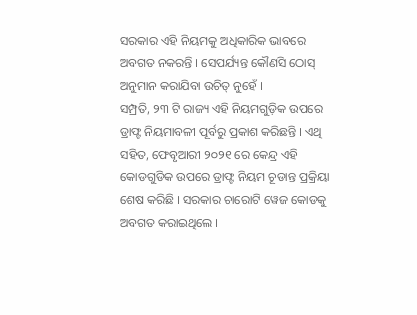ସରକାର ଏହି ନିୟମକୁ ଅଧିକାରିକ ଭାବରେ ଅବଗତ ନକରନ୍ତି । ସେପର୍ଯ୍ୟନ୍ତ କୌଣସି ଠୋସ୍ ଅନୁମାନ କରାଯିବା ଉଚିତ୍ ନୁହେଁ ।
ସମ୍ପ୍ରତି, ୨୩ ଟି ରାଜ୍ୟ ଏହି ନିୟମଗୁଡ଼ିକ ଉପରେ ଡ୍ରାଫ୍ଟ ନିୟମାବଳୀ ପୂର୍ବରୁ ପ୍ରକାଶ କରିଛନ୍ତି । ଏଥି ସହିତ, ଫେବୃଆରୀ ୨୦୨୧ ରେ କେନ୍ଦ୍ର ଏହି କୋଡଗୁଡିକ ଉପରେ ଡ୍ରାଫ୍ଟ ନିୟମ ଚୂଡାନ୍ତ ପ୍ରକ୍ରିୟା ଶେଷ କରିଛି । ସରକାର ଚାରୋଟି ୱେଜ କୋଡକୁ ଅବଗତ କରାଇଥିଲେ ।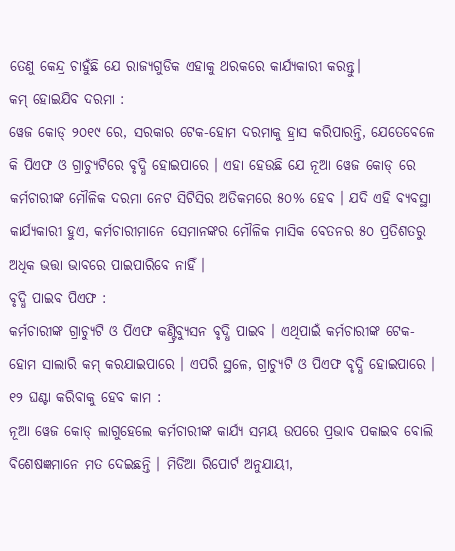ତେଣୁ କେନ୍ଦ୍ର ଚାହୁଁଛି ଯେ ରାଜ୍ୟଗୁଡିକ ଏହାକୁ ଥରକରେ କାର୍ଯ୍ୟକାରୀ କରନ୍ତୁ।
କମ୍ ହୋଇଯିବ ଦରମା :
ୱେଜ କୋଡ୍ ୨୦୧୯ ରେ, ସରକାର ଟେକ-ହୋମ ଦରମାକୁ ହ୍ରାସ କରିପାରନ୍ତି, ଯେତେବେଳେ କି ପିଏଫ ଓ ଗ୍ରାଚ୍ୟୁଟିରେ ବୃଦ୍ଧି ହୋଇପାରେ । ଏହା ହେଉଛି ଯେ ନୂଆ ୱେଜ କୋଡ୍ ରେ କର୍ମଚାରୀଙ୍କ ମୌଳିକ ଦରମା ନେଟ ସିଟିସିର ଅତିକମରେ ୫୦% ହେବ । ଯଦି ଏହି ବ୍ୟବସ୍ଥା କାର୍ଯ୍ୟକାରୀ ହୁଏ, କର୍ମଚାରୀମାନେ ସେମାନଙ୍କର ମୌଳିକ ମାସିକ ବେତନର ୫୦ ପ୍ରତିଶତରୁ ଅଧିକ ଭତ୍ତା ଭାବରେ ପାଇପାରିବେ ନାହିଁ ।
ବୃଦ୍ଧି ପାଇବ ପିଏଫ :
କର୍ମଚାରୀଙ୍କ ଗ୍ରାଚ୍ୟୁଟି ଓ ପିଏଫ କଣ୍ଟ୍ରିବ୍ୟୁସନ ବୃଦ୍ଧି ପାଇବ । ଏଥିପାଇଁ କର୍ମଚାରୀଙ୍କ ଟେକ-ହୋମ ସାଲାରି କମ୍ କରଯାଇପାରେ । ଏପରି ସ୍ଥଳେ, ଗ୍ରାଚ୍ୟୁଟି ଓ ପିଏଫ ବୃଦ୍ଧି ହୋଇପାରେ ।
୧୨ ଘଣ୍ଟା କରିବାକୁ ହେବ କାମ :
ନୂଆ ୱେଜ କୋଡ୍ ଲାଗୁହେଲେ କର୍ମଚାରୀଙ୍କ କାର୍ଯ୍ୟ ସମୟ ଉପରେ ପ୍ରଭାବ ପକାଇବ ବୋଲି ବିଶେଷଜ୍ଞମାନେ ମତ ଦେଇଛନ୍ତି । ମିଡିଆ ରିପୋର୍ଟ ଅନୁଯାୟୀ,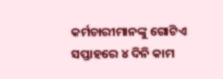କର୍ମଚାରୀମାନଙ୍କୁ ଗୋଟିଏ ସପ୍ତାହରେ ୪ ଦିନି କାମ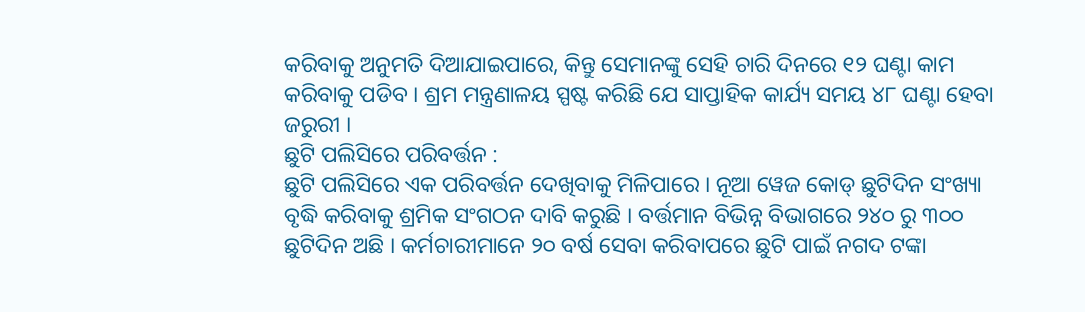କରିବାକୁ ଅନୁମତି ଦିଆଯାଇପାରେ, କିନ୍ତୁ ସେମାନଙ୍କୁ ସେହି ଚାରି ଦିନରେ ୧୨ ଘଣ୍ଟା କାମ କରିବାକୁ ପଡିବ । ଶ୍ରମ ମନ୍ତ୍ରଣାଳୟ ସ୍ପଷ୍ଟ କରିଛି ଯେ ସାପ୍ତାହିକ କାର୍ଯ୍ୟ ସମୟ ୪୮ ଘଣ୍ଟା ହେବା ଜରୁରୀ ।
ଛୁଟି ପଲିସିରେ ପରିବର୍ତ୍ତନ :
ଛୁଟି ପଲିସିରେ ଏକ ପରିବର୍ତ୍ତନ ଦେଖିବାକୁ ମିଳିପାରେ । ନୂଆ ୱେଜ କୋଡ୍ ଛୁଟିଦିନ ସଂଖ୍ୟା ବୃଦ୍ଧି କରିବାକୁ ଶ୍ରମିକ ସଂଗଠନ ଦାବି କରୁଛି । ବର୍ତ୍ତମାନ ବିଭିନ୍ନ ବିଭାଗରେ ୨୪୦ ରୁ ୩୦୦ ଛୁଟିଦିନ ଅଛି । କର୍ମଚାରୀମାନେ ୨୦ ବର୍ଷ ସେବା କରିବାପରେ ଛୁଟି ପାଇଁ ନଗଦ ଟଙ୍କା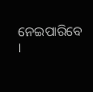ନେଇପାରିବେ ।